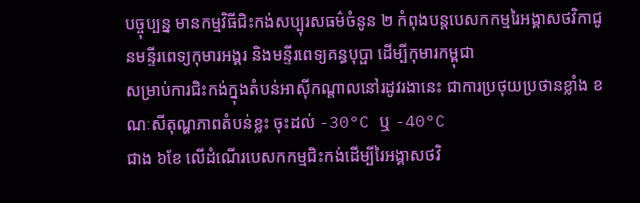បច្ចុប្បន្ន មានកម្មវិធីជិះកង់សប្បុរសធម៌ចំនូន ២ កំពុងបន្តបេសកកម្មរៃអង្គាសថវិកាជូនមន្ទីរពេទ្យកុមារអង្គរ និងមន្ទីរពេទ្យគន្ធបុប្ផា ដើម្បីកុមារកម្ពុជា
សម្រាប់ការជិះកង់ក្នុងតំបន់អាសុីកណ្តាលនៅរដូវរងានេះ ជាការប្រថុយប្រថានខ្លាំង ខណៈសីតុណ្ហភាពតំបន់ខ្លះ ចុះដល់ -30°C ឬ -40°C
ជាង ៦ខែ លើដំណើរបេសកកម្មជិះកង់ដើម្បីរៃអង្គាសថវិ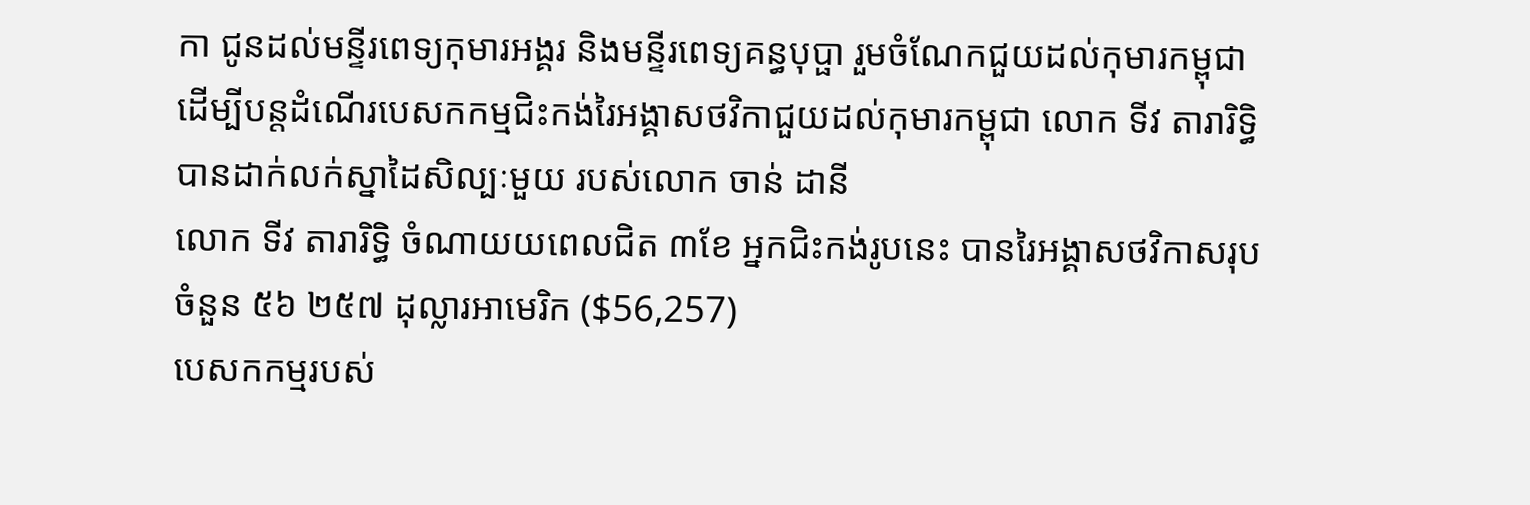កា ជូនដល់មន្ទីរពេទ្យកុមារអង្គរ និងមន្ទីរពេទ្យគន្ធបុប្ផា រួមចំណែកជួយដល់កុមារកម្ពុជា
ដើម្បីបន្តដំណើរបេសកកម្មជិះកង់រៃអង្គាសថវិកាជួយដល់កុមារកម្ពុជា លោក ទីវ តារារិទ្ធិ បានដាក់លក់ស្នាដៃសិល្បៈមួយ របស់លោក ចាន់ ដានី
លោក ទីវ តារារិទ្ធិ ចំណាយយពេលជិត ៣ខែ អ្នកជិះកង់រូបនេះ បានរៃអង្គាសថវិកាសរុប ចំនួន ៥៦ ២៥៧ ដុល្លារអាមេរិក ($56,257)
បេសកកម្មរបស់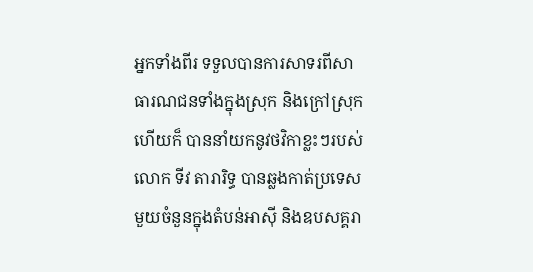អ្នកទាំងពីរ ទទួលបានការសាទរពីសាធារណជនទាំងក្នុងស្រុក និងក្រៅស្រុក ហើយក៏ បាននាំយកនូវថវិកាខ្លះៗរបស់
លោក ទីវ តារារិទ្ធ បានឆ្លងកាត់ប្រទេសមួយចំនួនក្នុងតំបន់អាស៊ី និងឧបសគ្គរា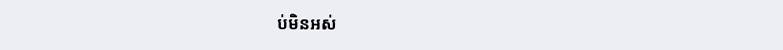ប់មិនអស់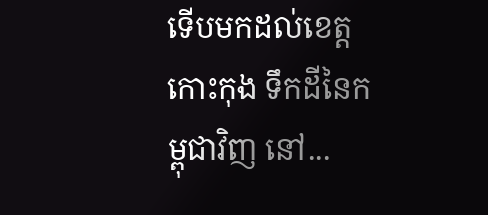ទើបមកដល់ខេត្តកោះកុង ទឹកដីនៃកម្ពុជាវិញ នៅ...